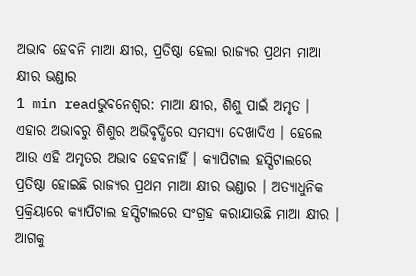ଅଭାବ ହେବନି ମାଆ କ୍ଷୀର, ପ୍ରତିଷ୍ଠା ହେଲା ରାଜ୍ୟର ପ୍ରଥମ ମାଆ କ୍ଷୀର ଭଣ୍ଡାର
1 min readଭୁବନେଶ୍ୱର: ମାଆ କ୍ଷୀର, ଶିଶୁ ପାଇଁ ଅମୃତ । ଏହାର ଅଭାବରୁ ଶିଶୁର ଅଭିବୃଦ୍ଧିରେ ସମସ୍ୟା ଦେଖାଦିଏ । ହେଲେ ଆଉ ଏହି ଅମୃତର ଅଭାବ ହେବନାହିଁ । କ୍ୟାପିଟାଲ ହସ୍ପିଟାଲରେ ପ୍ରତିଷ୍ଠା ହୋଇଛି ରାଜ୍ୟର ପ୍ରଥମ ମାଆ କ୍ଷୀର ଭଣ୍ଡାର । ଅତ୍ୟାଧୁନିକ ପ୍ରକ୍ରିୟାରେ କ୍ୟାପିଟାଲ ହସ୍ପିଟାଲରେ ସଂଗ୍ରହ କରାଯାଉଛି ମାଆ କ୍ଷୀର । ଆଗକୁ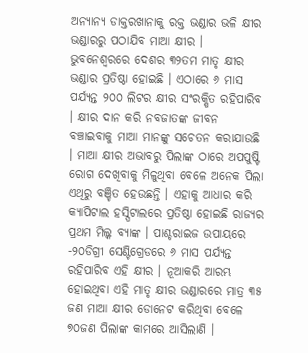ଅନ୍ୟାନ୍ୟ ଡାକ୍ତରଖାନାକୁ ରକ୍ତ ଭଣ୍ଡାର ଭଳି କ୍ଷୀର ଭଣ୍ଡାରରୁ ପଠାଯିବ ମାଆ କ୍ଷୀର ।
ଭୁବନେଶ୍ୱରରେ ଦେଶର ୩୨ତମ ମାତୃ କ୍ଷୀର ଭଣ୍ଡାର ପ୍ରତିଷ୍ଠା ହୋଇଛି । ଏଠାରେ ୬ ମାସ ପର୍ଯ୍ୟନ୍ତ ୨୦୦ ଲିଟର କ୍ଷୀର ସଂରକ୍ଷିତ ରହିପାରିବ । କ୍ଷୀର ଦାନ କରି ନବଜାତଙ୍କ ଜୀବନ ବଞ୍ଚାଇବାକୁ ମାଆ ମାନଙ୍କୁ ସଚେତନ କରାଯାଉଛି । ମାଆ କ୍ଷୀର ଅଭାବରୁ ପିଲାଙ୍କ ଠାରେ ଅପପୁଷ୍ଟି ରୋଗ ଦେଖିବାକୁ ମିଳୁଥିବା ବେଳେ ଅନେକ ପିଲା ଏଥିରୁ ବଞ୍ଚିତ ହେଉଛନ୍ତି । ଏହାକୁ ଆଧାର କରି କ୍ୟାପିଟାଲ ହସ୍ପିଟାଲରେ ପ୍ରତିଷ୍ଠା ହୋଇଛି ରାଜ୍ୟର ପ୍ରଥମ ମିଲ୍କ ବ୍ୟାଙ୍କ । ପାଶ୍ଚରାଇଜ ଉପାୟରେ -୨୦ଡିଗ୍ରୀ ସେଣ୍ଟିଗ୍ରେଡରେ ୬ ମାସ ପର୍ଯ୍ୟନ୍ତ ରହିପାରିବ ଏହି କ୍ଷୀର । ନୂଆକରି ଆରମ୍ଭ ହୋଇଥିବା ଏହି ମାତୃ କ୍ଷୀର ଭଣ୍ଡାରରେ ମାତ୍ର ୩୫ ଜଣ ମାଆ କ୍ଷୀର ଡୋନେଟ କରିଥିବା ବେଳେ ୭୦ଜଣ ପିଲାଙ୍କ କାମରେ ଆସିଲାଣି ।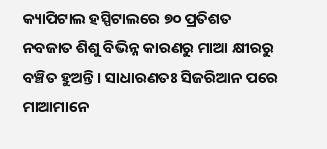କ୍ୟାପିଟାଲ ହସ୍ପିଟାଲରେ ୭୦ ପ୍ରତିଶତ ନବଜାତ ଶିଶୁ ବିଭିନ୍ନ କାରଣରୁ ମାଆ କ୍ଷୀରରୁ ବଞ୍ଚିତ ହୁଅନ୍ତି । ସାଧାରଣତଃ ସିଜରିଆନ ପରେ ମାଆମାନେ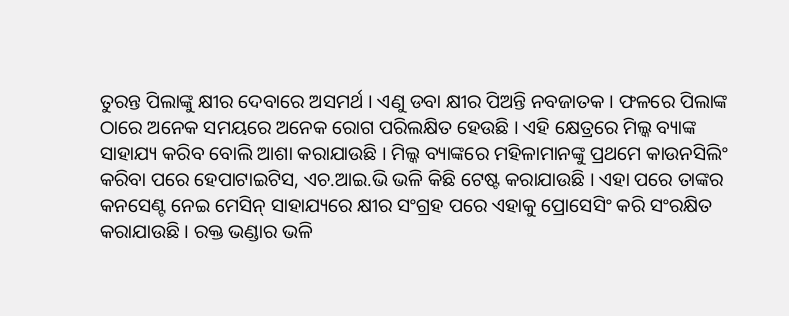ତୁରନ୍ତ ପିଲାଙ୍କୁ କ୍ଷୀର ଦେବାରେ ଅସମର୍ଥ । ଏଣୁ ଡବା କ୍ଷୀର ପିଅନ୍ତି ନବଜାତକ । ଫଳରେ ପିଲାଙ୍କ ଠାରେ ଅନେକ ସମୟରେ ଅନେକ ରୋଗ ପରିଲକ୍ଷିତ ହେଉଛି । ଏହି କ୍ଷେତ୍ରରେ ମିଲ୍କ ବ୍ୟାଙ୍କ ସାହାଯ୍ୟ କରିବ ବୋଲି ଆଶା କରାଯାଉଛି । ମିଲ୍କ ବ୍ୟାଙ୍କରେ ମହିଳାମାନଙ୍କୁ ପ୍ରଥମେ କାଉନସିଲିଂ କରିବା ପରେ ହେପାଟାଇଟିସ, ଏଚ.ଆଇ.ଭି ଭଳି କିଛି ଟେଷ୍ଟ କରାଯାଉଛି । ଏହା ପରେ ତାଙ୍କର କନସେଣ୍ଟ ନେଇ ମେସିନ୍ ସାହାଯ୍ୟରେ କ୍ଷୀର ସଂଗ୍ରହ ପରେ ଏହାକୁ ପ୍ରୋସେସିଂ କରି ସଂରକ୍ଷିତ କରାଯାଉଛି । ରକ୍ତ ଭଣ୍ଡାର ଭଳି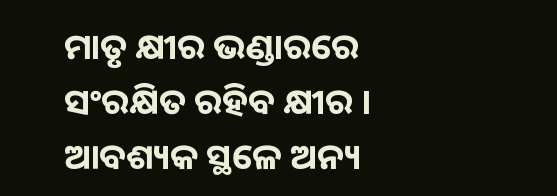ମାତୃ କ୍ଷୀର ଭଣ୍ଡାରରେ ସଂରକ୍ଷିତ ରହିବ କ୍ଷୀର । ଆବଶ୍ୟକ ସ୍ଥଳେ ଅନ୍ୟ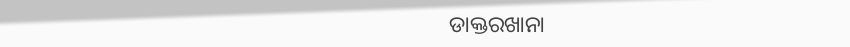ଡାକ୍ତରଖାନା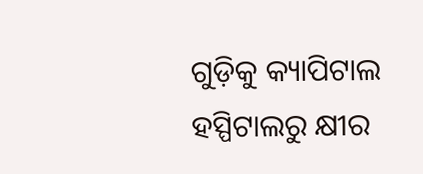ଗୁଡ଼ିକୁ କ୍ୟାପିଟାଲ ହସ୍ପିଟାଲରୁ କ୍ଷୀର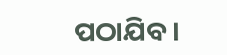ପଠାଯିବ ।